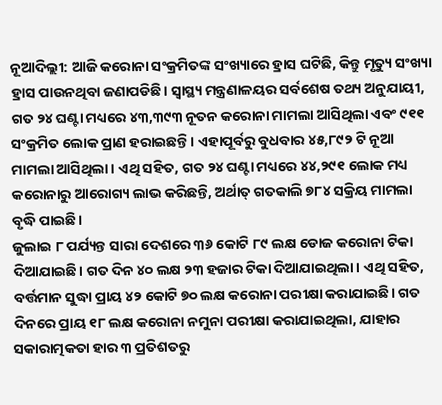ନୂଆଦିଲ୍ଲୀ: ଆଜି କରୋନା ସଂକ୍ରମିତଙ୍କ ସଂଖ୍ୟାରେ ହ୍ରାସ ଘଟିଛି, କିନ୍ତୁ ମୃତ୍ୟୁ ସଂଖ୍ୟା ହ୍ରାସ ପାଉନଥିବା ଜଣାପଡିଛି। ସ୍ୱାସ୍ଥ୍ୟ ମନ୍ତ୍ରଣାଳୟର ସର୍ବଶେଷ ତଥ୍ୟ ଅନୁଯାୟୀ, ଗତ ୨୪ ଘଣ୍ଟା ମଧ୍ୟରେ ୪୩,୩୯୩ ନୂତନ କରୋନା ମାମଲା ଆସିଥିଲା ଏବଂ ୯୧୧ ସଂକ୍ରମିତ ଲୋକ ପ୍ରାଣ ହରାଇଛନ୍ତି। ଏହାପୂର୍ବରୁ ବୁଧବାର ୪୫,୮୯୨ ଟି ନୂଆ ମାମଲା ଆସିଥିଲା। ଏଥି ସହିତ, ଗତ ୨୪ ଘଣ୍ଟା ମଧ୍ୟରେ ୪୪,୨୯୧ ଲୋକ ମଧ୍ୟ କରୋନାରୁ ଆରୋଗ୍ୟ ଲାଭ କରିଛନ୍ତି, ଅର୍ଥାତ୍ ଗତକାଲି ୭୮୪ ସକ୍ରିୟ ମାମଲା ବୃଦ୍ଧି ପାଇଛି।
ଜୁଲାଇ ୮ ପର୍ଯ୍ୟନ୍ତ ସାରା ଦେଶରେ ୩୬ କୋଟି ୮୯ ଲକ୍ଷ ଡୋଜ କରୋନା ଟିକା ଦିଆଯାଇଛି। ଗତ ଦିନ ୪୦ ଲକ୍ଷ ୨୩ ହଜାର ଟିକା ଦିଆଯାଇଥିଲା। ଏଥି ସହିତ, ବର୍ତ୍ତମାନ ସୁଦ୍ଧା ପ୍ରାୟ ୪୨ କୋଟି ୭୦ ଲକ୍ଷ କରୋନା ପରୀକ୍ଷା କରାଯାଇଛି। ଗତ ଦିନରେ ପ୍ରାୟ ୧୮ ଲକ୍ଷ କରୋନା ନମୁନା ପରୀକ୍ଷା କରାଯାଇଥିଲା, ଯାହାର ସକାରାତ୍ମକତା ହାର ୩ ପ୍ରତିଶତରୁ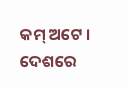କମ୍ ଅଟେ । ଦେଶରେ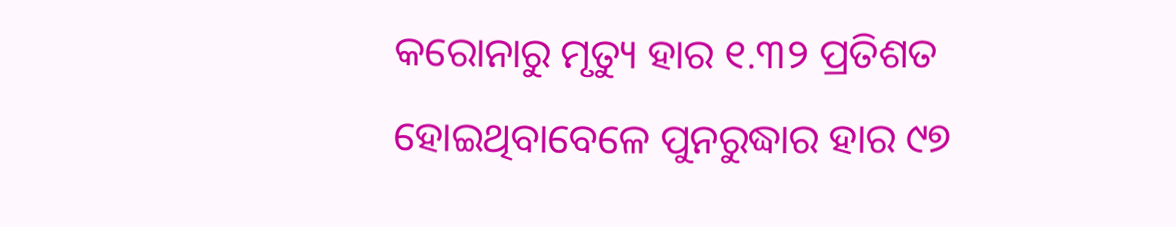କରୋନାରୁ ମୃତ୍ୟୁ ହାର ୧.୩୨ ପ୍ରତିଶତ ହୋଇଥିବାବେଳେ ପୁନରୁଦ୍ଧାର ହାର ୯୭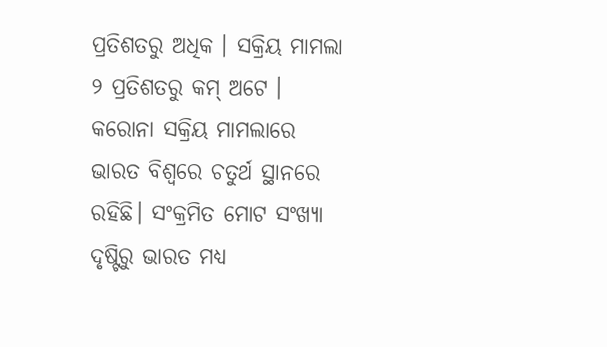ପ୍ରତିଶତରୁ ଅଧିକ । ସକ୍ରିୟ ମାମଲା ୨ ପ୍ରତିଶତରୁ କମ୍ ଅଟେ । କରୋନା ସକ୍ରିୟ ମାମଲାରେ ଭାରତ ବିଶ୍ୱରେ ଚତୁର୍ଥ ସ୍ଥାନରେ ରହିଛି। ସଂକ୍ରମିତ ମୋଟ ସଂଖ୍ୟା ଦୃଷ୍ଟିରୁ ଭାରତ ମଧ୍ୟ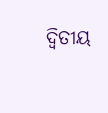ଦ୍ୱିତୀୟ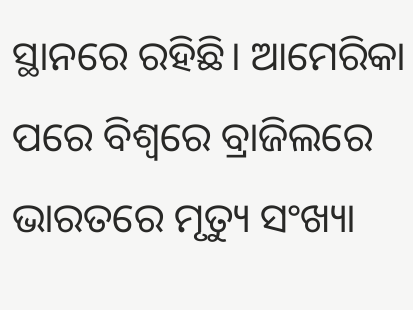ସ୍ଥାନରେ ରହିଛି। ଆମେରିକା ପରେ ବିଶ୍ୱରେ ବ୍ରାଜିଲରେ ଭାରତରେ ମୃତ୍ୟୁ ସଂଖ୍ୟା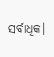ସର୍ବାଧିକ।